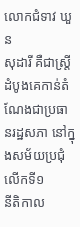លោកជំទាវ ឃួន
សុដារី គឺជាស្រ្តីដំបូងគេកាន់តំណែងជាប្រធានរដ្ឋសភា នៅក្នុងសម័យប្រជុំលើកទី១
នីតិកាល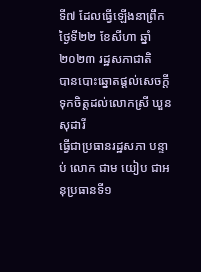ទី៧ ដែលធ្វើឡើងនាព្រឹកថ្ងៃទី២២ ខែសីហា ឆ្នាំ២០២៣ រដ្ឋសភាជាតិ
បានបោះឆ្នោតផ្តល់សេចក្តីទុកចិត្តដល់លោកស្រី ឃួន សុដារី
ធ្វើជាប្រធានរដ្ឋសភា បន្ទាប់ លោក ជាម យៀប ជាអនុប្រធានទី១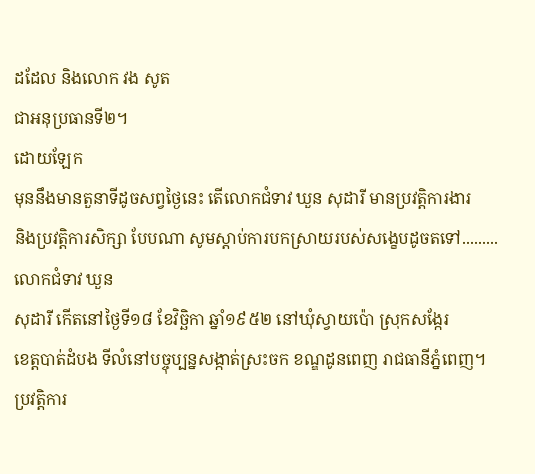ដដែល និងលោក វង សូត
ជាអនុប្រធានទី២។
ដោយឡែក
មុននឹងមានតួនាទីដូចសព្វថ្ងៃនេះ តើលោកជំទាវ ឃួន សុដារី មានប្រវត្តិការងារ
និងប្រវត្តិការសិក្សា បែបណា សូមស្ដាប់ការបកស្រាយរបស់សង្ខេបដូចតទៅ.........
លោកជំទាវ ឃួន
សុដារី កើតនៅថ្ងៃទី១៨ ខែវិច្ឆិកា ឆ្នាំ១៩៥២ នៅឃុំស្វាយប៉ោ ស្រុកសង្កែរ
ខេត្តបាត់ដំបង ទីលំនៅបច្ចុប្បន្នសង្កាត់ស្រះចក ខណ្ឌដូនពេញ រាជធានីភ្នំពេញ។
ប្រវត្តិការ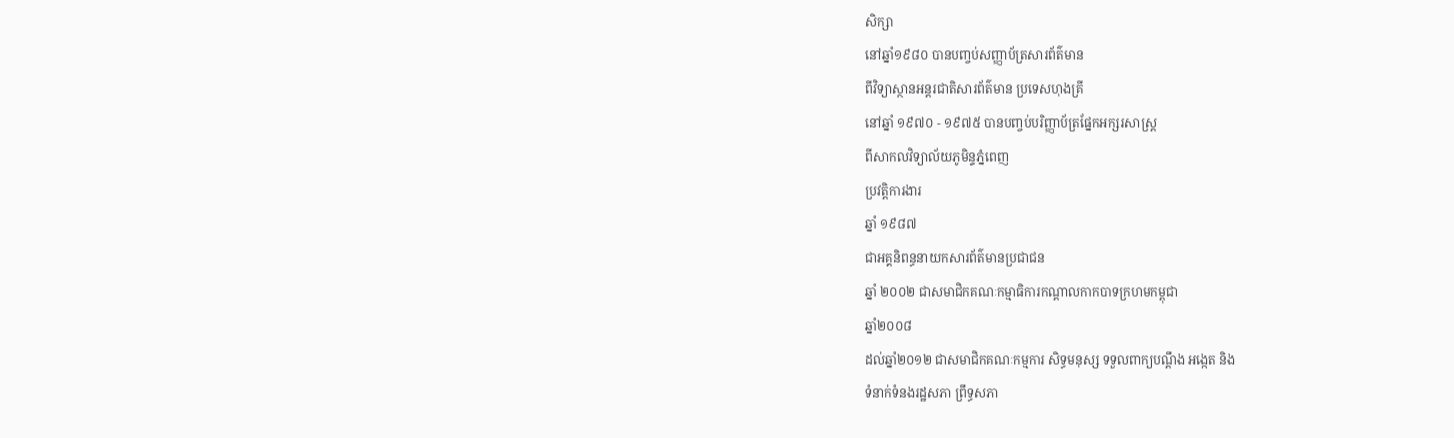សិក្សា
នៅឆ្នាំ១៩៨០ បានបញ្ចប់សញ្ញាប័ត្រសារព័ត៌មាន
ពីវិទ្យាស្ថានអន្តរជាតិសារព័ត៌មាន ប្រទេសហុងគ្រី
នៅឆ្នាំ ១៩៧០ - ១៩៧៥ បានបញ្ចប់បរិញ្ញាប័ត្រផ្នែកអក្សរសាស្ត្រ
ពីសាកលវិទ្យាល័យភូមិន្ទភ្នំពេញ
ប្រវត្តិការងារ
ឆ្នាំ ១៩៨៧
ជាអគ្គនិពន្ធនាយកសារព័ត៌មានប្រជាជន
ឆ្នាំ ២០០២ ជាសមាជិកគណៈកម្មាធិការកណ្ដាលកាកបាទក្រហមកម្ពុជា
ឆ្នាំ២០០៨
ដល់ឆ្នាំ២០១២ ជាសមាជិកគណៈកម្មការ សិទ្ធមនុស្ស ទទួលពាក្យបណ្ដឹង អង្កេត និង
ទំនាក់ទំនងរដ្ឋសភា ព្រឹទ្ធសភា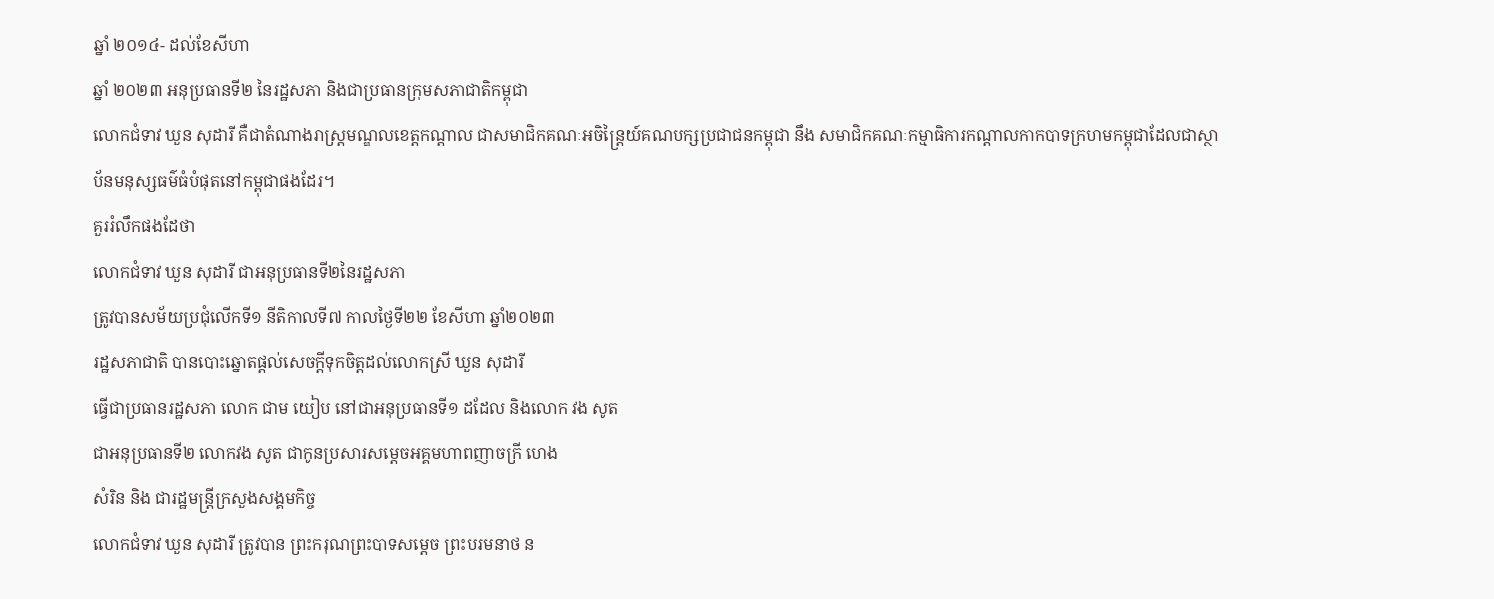ឆ្នាំ ២០១៤- ដល់ខែសីហា
ឆ្នាំ ២០២៣ អនុប្រធានទី២ នៃរដ្ឋសភា និងជាប្រធានក្រុមសភាជាតិកម្ពុជា
លោកជំទាវ ឃួន សុដារី គឺជាតំណាងរាស្រ្តមណ្ឌលខេត្តកណ្ដាល ជាសមាជិកគណៈអចិន្ត្រៃយ៍គណបក្សប្រជាជនកម្ពុជា នឹង សមាជិកគណៈកម្មាធិការកណ្ដាលកាកបាទក្រហមកម្ពុជាដែលជាស្ថាប័នមនុស្សធម៌ធំបំផុតនៅកម្ពុជាផងដែរ។
គួររំលឹកផងដែថា
លោកជំទាវ ឃួន សុដារី ជាអនុប្រធានទី២នៃរដ្ឋសភា
ត្រូវបានសម័យប្រជុំលើកទី១ នីតិកាលទី៧ កាលថ្ងៃទី២២ ខែសីហា ឆ្នាំ២០២៣
រដ្ឋសភាជាតិ បានបោះឆ្នោតផ្តល់សេចក្តីទុកចិត្តដល់លោកស្រី ឃួន សុដារី
ធ្វើជាប្រធានរដ្ឋសភា លោក ជាម យៀប នៅជាអនុប្រធានទី១ ដដែល និងលោក វង សូត
ជាអនុប្រធានទី២ លោកវង សូត ជាកូនប្រសារសម្ដេចអគ្គមហាពញាចក្រី ហេង
សំរិន និង ជារដ្ឋមន្រ្តីក្រសួងសង្គមកិច្ច
លោកជំទាវ ឃួន សុដារី ត្រូវបាន ព្រះករុណព្រះបាទសម្ដេច ព្រះបរមនាថ ន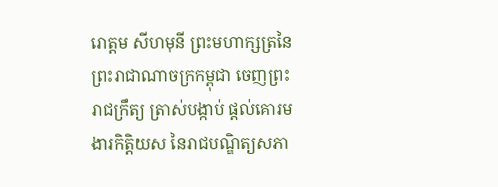រោត្តម សីហមុនី ព្រះមហាក្សត្រនៃព្រះរាជាណាចក្រកម្ពុជា ចេញព្រះរាជក្រឹត្យ ត្រាស់បង្កាប់ ផ្ដល់គោរមងារកិត្តិយស នៃរាជបណ្ឌិត្យសភា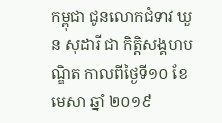កម្ពុជា ជូនលោកជំទាវ ឃួន សុដារី ជា កិត្តិសង្គហបណ្ឌិត កាលពីថ្ងៃទី១០ ខែមេសា ឆ្នាំ ២០១៩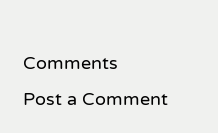Comments
Post a Comment